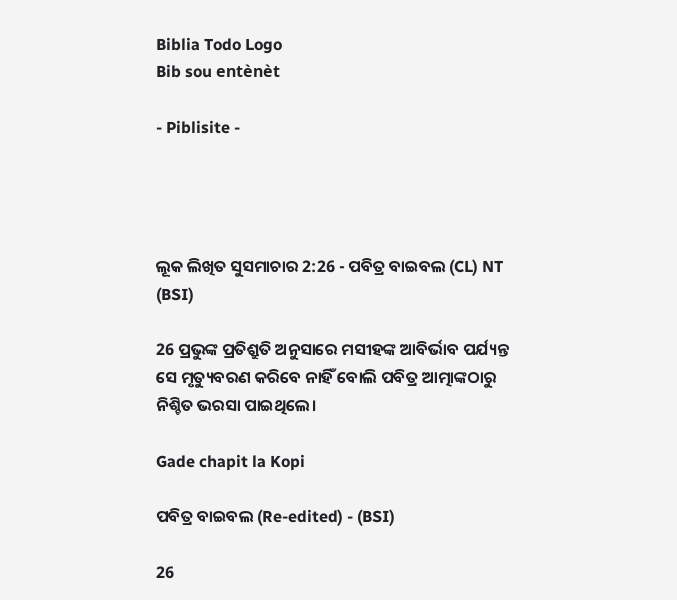Biblia Todo Logo
Bib sou entènèt

- Piblisite -




ଲୂକ ଲିଖିତ ସୁସମାଚାର 2:26 - ପବିତ୍ର ବାଇବଲ (CL) NT (BSI)

26 ପ୍ରଭୁଙ୍କ ପ୍ରତିଶ୍ରୁତି ଅନୁସାରେ ମସୀହଙ୍କ ଆବିର୍ଭାବ ପର୍ଯ୍ୟନ୍ତ ସେ ମୃତ୍ୟୁବରଣ କରିବେ ନାହିଁ ବୋଲି ପବିତ୍ର ଆତ୍ମାଙ୍କଠାରୁ ନିଶ୍ଚିତ ଭରସା ପାଇଥିଲେ।

Gade chapit la Kopi

ପବିତ୍ର ବାଇବଲ (Re-edited) - (BSI)

26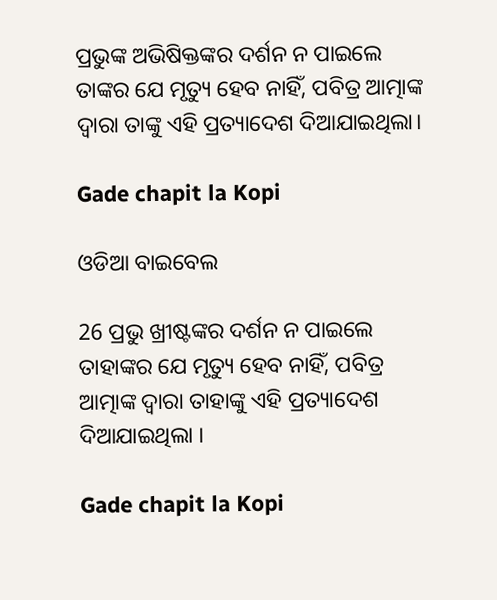ପ୍ରଭୁଙ୍କ ଅଭିଷିକ୍ତଙ୍କର ଦର୍ଶନ ନ ପାଇଲେ ତାଙ୍କର ଯେ ମୃତ୍ୟୁ ହେବ ନାହିଁ, ପବିତ୍ର ଆତ୍ମାଙ୍କ ଦ୍ଵାରା ତାଙ୍କୁ ଏହି ପ୍ରତ୍ୟାଦେଶ ଦିଆଯାଇଥିଲା।

Gade chapit la Kopi

ଓଡିଆ ବାଇବେଲ

26 ପ୍ରଭୁ ଖ୍ରୀଷ୍ଟଙ୍କର ଦର୍ଶନ ନ ପାଇଲେ ତାହାଙ୍କର ଯେ ମୃତ୍ୟୁ ହେବ ନାହିଁ, ପବିତ୍ର ଆତ୍ମାଙ୍କ ଦ୍ୱାରା ତାହାଙ୍କୁ ଏହି ପ୍ରତ୍ୟାଦେଶ ଦିଆଯାଇଥିଲା ।

Gade chapit la Kopi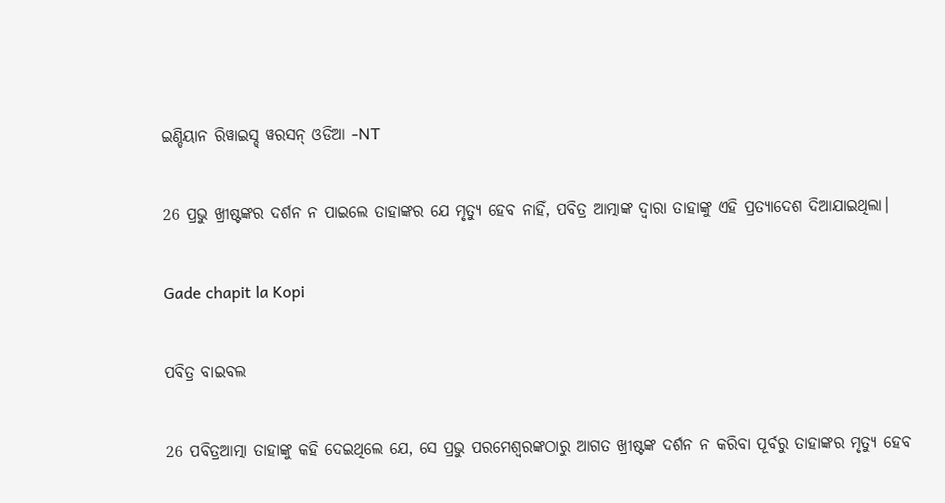ଇଣ୍ଡିୟାନ ରିୱାଇସ୍ଡ୍ ୱରସନ୍ ଓଡିଆ -NT

26 ପ୍ରଭୁ ଖ୍ରୀଷ୍ଟଙ୍କର ଦର୍ଶନ ନ ପାଇଲେ ତାହାଙ୍କର ଯେ ମୃତ୍ୟୁ ହେବ ନାହିଁ, ପବିତ୍ର ଆତ୍ମାଙ୍କ ଦ୍ୱାରା ତାହାଙ୍କୁ ଏହି ପ୍ରତ୍ୟାଦେଶ ଦିଆଯାଇଥିଲା।

Gade chapit la Kopi

ପବିତ୍ର ବାଇବଲ

26 ପବିତ୍ରଆତ୍ମା ତାହାଙ୍କୁ କହି ଦେଇଥିଲେ ଯେ, ସେ ପ୍ରଭୁ ପରମେଶ୍ୱରଙ୍କଠାରୁ ଆଗତ ଖ୍ରୀଷ୍ଟଙ୍କ ଦର୍ଶନ ନ କରିବା ପୂର୍ବରୁ ତାହାଙ୍କର ମୃତ୍ୟୁ ହେବ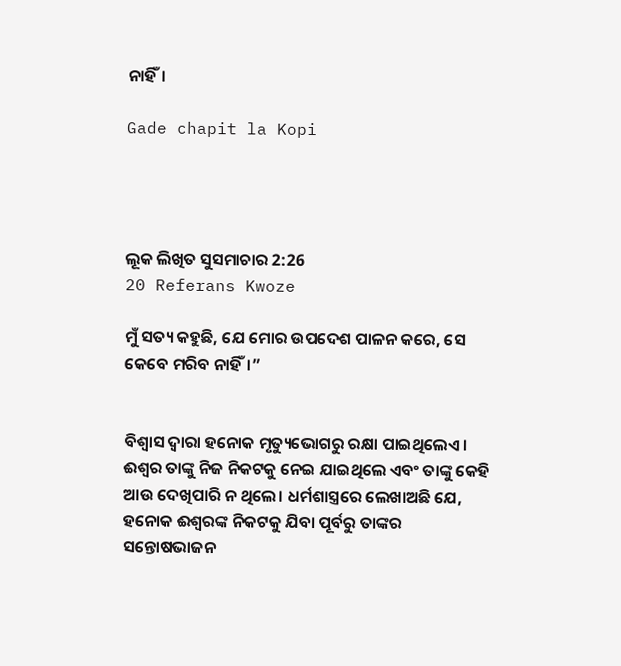ନାହିଁ।

Gade chapit la Kopi




ଲୂକ ଲିଖିତ ସୁସମାଚାର 2:26
20 Referans Kwoze

ମୁଁ ସତ୍ୟ କହୁଛି, ଯେ ମୋର ଉପଦେଶ ପାଳନ କରେ, ସେ କେବେ ମରିବ ନାହିଁ।”


ବିଶ୍ୱାସ ଦ୍ୱାରା ହନୋକ ମୃତ୍ୟୁଭୋଗରୁ ରକ୍ଷା ପାଇଥିଲେଏ। ଈଶ୍ୱର ତାଙ୍କୁ ନିଜ ନିକଟକୁ ନେଇ ଯାଇଥିଲେ ଏବଂ ତାଙ୍କୁ କେହି ଆଉ ଦେଖିପାରି ନ ଥିଲେ। ଧର୍ମଶାସ୍ତ୍ରରେ ଲେଖାଅଛି ଯେ, ହନୋକ ଈଶ୍ୱରଙ୍କ ନିକଟକୁ ଯିବା ପୂର୍ବରୁ ତାଙ୍କର ସନ୍ତୋଷଭାଜନ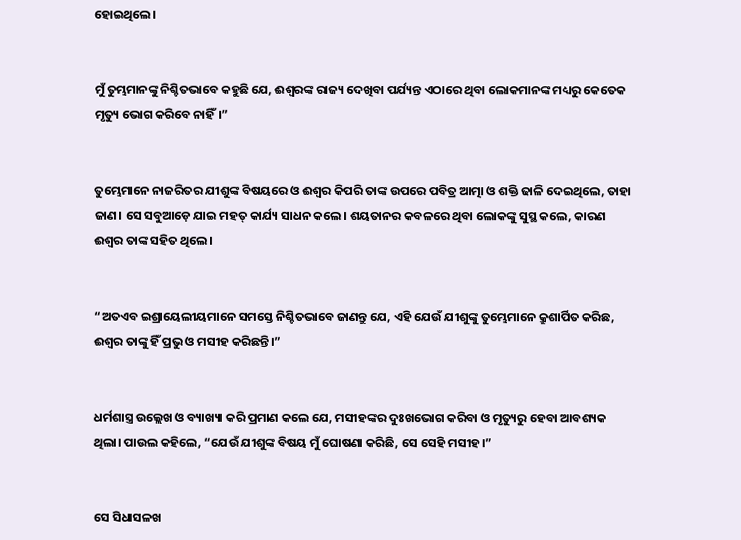ହୋଇଥିଲେ।


ମୁଁ ତୁମ୍ଭମାନଙ୍କୁ ନିଶ୍ଚିତଭାବେ କହୁଛି ଯେ, ଈଶ୍ୱରଙ୍କ ରାଜ୍ୟ ଦେଖିବା ପର୍ଯ୍ୟନ୍ତ ଏଠାରେ ଥିବା ଲୋକମାନଙ୍କ ମଧ୍ୟରୁ କେତେକ ମୃତ୍ୟୁ ଭୋଗ କରିବେ ନାହିଁ।”


ତୁମ୍ଭେମାନେ ନାଜରିତର ଯୀଶୁଙ୍କ ବିଷୟରେ ଓ ଈଶ୍ୱର କିପରି ତାଙ୍କ ଉପରେ ପବିତ୍ର ଆତ୍ମା ଓ ଶକ୍ତି ଢାଳି ଦେଇଥିଲେ, ତାହା ଜାଣ। ସେ ସବୁଆଡ଼େ ଯାଇ ମହତ୍ କାର୍ଯ୍ୟ ସାଧନ କଲେ। ଶୟତାନର କବଳରେ ଥିବା ଲୋକଙ୍କୁ ସୁସ୍ଥ କଲେ, କାରଣ ଈଶ୍ୱର ତାଙ୍କ ସହିତ ଥିଲେ।


“ଅତଏବ ଇଶ୍ରାୟେଲୀୟମାନେ ସମସ୍ତେ ନିଶ୍ଚିତଭାବେ ଜାଣନ୍ତୁ ଯେ, ଏହି ଯେଉଁ ଯୀଶୁଙ୍କୁ ତୁମ୍ଭେମାନେ କ୍ରୁଶାର୍ପିତ କରିଛ, ଈଶ୍ୱର ତାଙ୍କୁ ହିଁ ପ୍ରଭୁ ଓ ମସୀହ କରିଛନ୍ତି।”


ଧର୍ମଶାସ୍ତ୍ର ଉଲ୍ଲେଖ ଓ ବ୍ୟାଖ୍ୟା କରି ପ୍ରମାଣ କଲେ ଯେ, ମସୀହଙ୍କର ଦୁଃଖଭୋଗ କରିବା ଓ ମୃତ୍ୟୁରୁ ହେବା ଆବଶ୍ୟକ ଥିଲା। ପାଉଲ କହିଲେ, “ଯେଉଁ ଯୀଶୁଙ୍କ ବିଷୟ ମୁଁ ଘୋଷଣା କରିଛି, ସେ ସେହି ମସୀହ।”


ସେ ସିଧାସଳଖ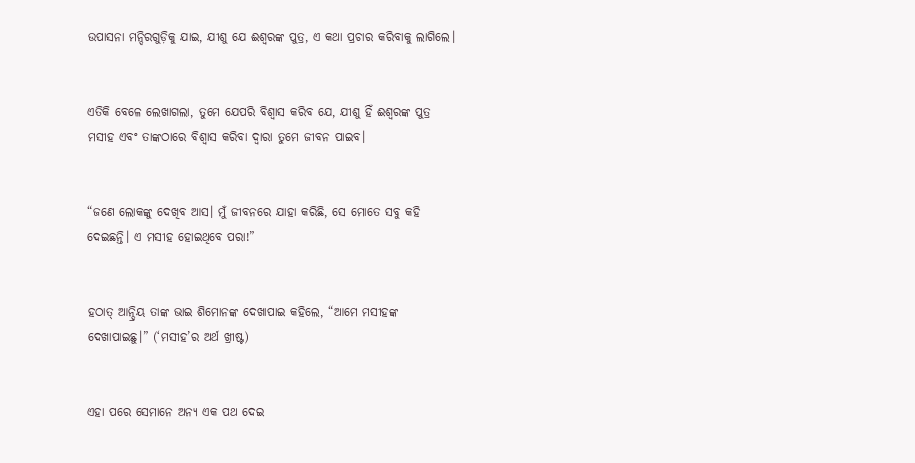ଉପାସନା ମନ୍ଦିରଗୁଡ଼ିକୁ ଯାଇ, ଯୀଶୁ ଯେ ଈଶ୍ୱରଙ୍କ ପୁତ୍ର, ଏ କଥା ପ୍ରଚାର କରିବାକୁ ଲାଗିଲେ।


ଏତିକି ବେଳେ ଲେଖାଗଲା, ତୁମେ ଯେପରି ବିଶ୍ୱାସ କରିବ ଯେ, ଯୀଶୁ ହିଁ ଈଶ୍ୱରଙ୍କ ପୁତ୍ର ମସୀହ ଏବଂ ତାଙ୍କଠାରେ ବିଶ୍ୱାସ କରିବା ଦ୍ୱାରା ତୁମେ ଜୀବନ ପାଇବ।


“ଜଣେ ଲୋକଙ୍କୁ ଦେଖିବ ଆସ। ମୁଁ ଜୀବନରେ ଯାହା କରିଛି, ସେ ମୋତେ ସବୁ କହି ଦେଇଛନ୍ତି। ଏ ମସୀହ ହୋଇଥିବେ ପରା!”


ହଠାତ୍ ଆନ୍ଦ୍ରିୟ ତାଙ୍କ ଭାଇ ଶିମୋନଙ୍କ ଦେଖାପାଇ କହିଲେ, “ଆମେ ମସୀହଙ୍କ ଦେଖାପାଇଛୁ।” (‘ମସୀହ’ର ଅର୍ଥ ଖ୍ରୀଷ୍ଟ)


ଏହା ପରେ ସେମାନେ ଅନ୍ୟ ଏକ ପଥ ଦେଇ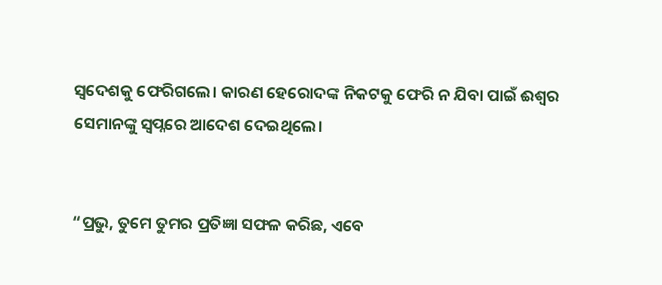ସ୍ୱଦେଶକୁ ଫେରିଗଲେ। କାରଣ ହେରୋଦଙ୍କ ନିକଟକୁ ଫେରି ନ ଯିବା ପାଇଁ ଈଶ୍ୱର ସେମାନଙ୍କୁ ସ୍ୱପ୍ନରେ ଆଦେଶ ଦେଇଥିଲେ।


“ପ୍ରଭୁ, ତୁମେ ତୁମର ପ୍ରତିଜ୍ଞା ସଫଳ କରିଛ, ଏବେ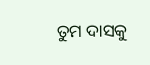ତୁମ ଦାସକୁ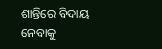ଶାନ୍ତିରେ ବିଦାୟ ନେବାକୁ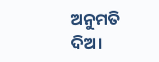ଅନୁମତି ଦିଅ।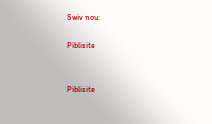Swiv nou:

Piblisite


Piblisite